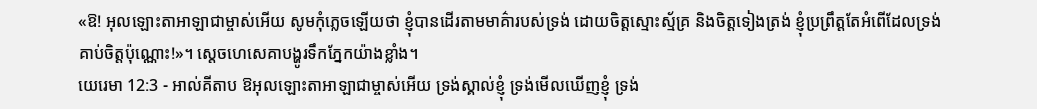«ឱ! អុលឡោះតាអាឡាជាម្ចាស់អើយ សូមកុំភ្លេចឡើយថា ខ្ញុំបានដើរតាមមាគ៌ារបស់ទ្រង់ ដោយចិត្តស្មោះស្ម័គ្រ និងចិត្តទៀងត្រង់ ខ្ញុំប្រព្រឹត្តតែអំពើដែលទ្រង់គាប់ចិត្តប៉ុណ្ណោះ!»។ ស្តេចហេសេគាបង្ហូរទឹកភ្នែកយ៉ាងខ្លាំង។
យេរេមា 12:3 - អាល់គីតាប ឱអុលឡោះតាអាឡាជាម្ចាស់អើយ ទ្រង់ស្គាល់ខ្ញុំ ទ្រង់មើលឃើញខ្ញុំ ទ្រង់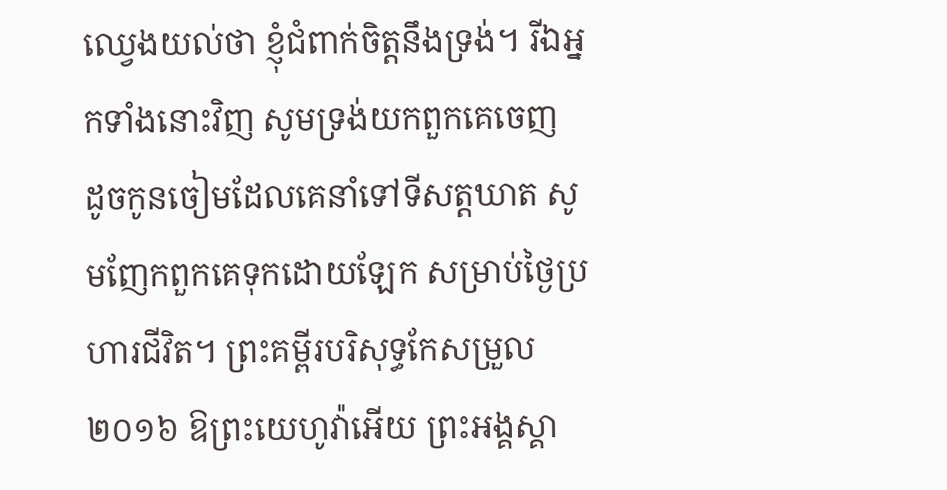ឈ្វេងយល់ថា ខ្ញុំជំពាក់ចិត្តនឹងទ្រង់។ រីឯអ្នកទាំងនោះវិញ សូមទ្រង់យកពួកគេចេញ ដូចកូនចៀមដែលគេនាំទៅទីសត្តឃាត សូមញែកពួកគេទុកដោយឡែក សម្រាប់ថ្ងៃប្រហារជីវិត។ ព្រះគម្ពីរបរិសុទ្ធកែសម្រួល ២០១៦ ឱព្រះយេហូវ៉ាអើយ ព្រះអង្គស្គា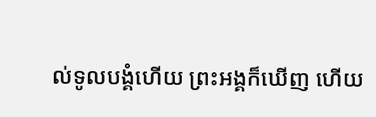ល់ទូលបង្គំហើយ ព្រះអង្គក៏ឃើញ ហើយ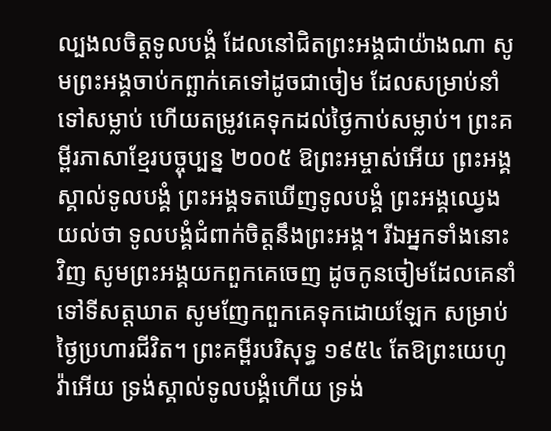ល្បងលចិត្តទូលបង្គំ ដែលនៅជិតព្រះអង្គជាយ៉ាងណា សូមព្រះអង្គចាប់កព្ឆាក់គេទៅដូចជាចៀម ដែលសម្រាប់នាំទៅសម្លាប់ ហើយតម្រូវគេទុកដល់ថ្ងៃកាប់សម្លាប់។ ព្រះគម្ពីរភាសាខ្មែរបច្ចុប្បន្ន ២០០៥ ឱព្រះអម្ចាស់អើយ ព្រះអង្គស្គាល់ទូលបង្គំ ព្រះអង្គទតឃើញទូលបង្គំ ព្រះអង្គឈ្វេងយល់ថា ទូលបង្គំជំពាក់ចិត្តនឹងព្រះអង្គ។ រីឯអ្នកទាំងនោះវិញ សូមព្រះអង្គយកពួកគេចេញ ដូចកូនចៀមដែលគេនាំទៅទីសត្តឃាត សូមញែកពួកគេទុកដោយឡែក សម្រាប់ថ្ងៃប្រហារជីវិត។ ព្រះគម្ពីរបរិសុទ្ធ ១៩៥៤ តែឱព្រះយេហូវ៉ាអើយ ទ្រង់ស្គាល់ទូលបង្គំហើយ ទ្រង់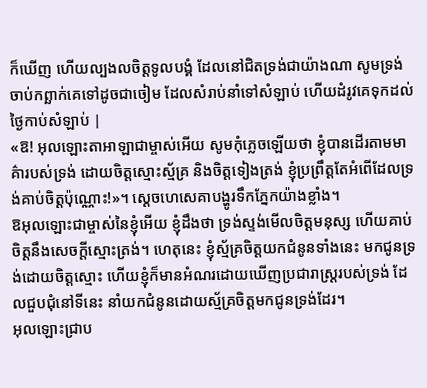ក៏ឃើញ ហើយល្បងលចិត្តទូលបង្គំ ដែលនៅជិតទ្រង់ជាយ៉ាងណា សូមទ្រង់ចាប់កព្ឆាក់គេទៅដូចជាចៀម ដែលសំរាប់នាំទៅសំឡាប់ ហើយដំរូវគេទុកដល់ថ្ងៃកាប់សំឡាប់ |
«ឱ! អុលឡោះតាអាឡាជាម្ចាស់អើយ សូមកុំភ្លេចឡើយថា ខ្ញុំបានដើរតាមមាគ៌ារបស់ទ្រង់ ដោយចិត្តស្មោះស្ម័គ្រ និងចិត្តទៀងត្រង់ ខ្ញុំប្រព្រឹត្តតែអំពើដែលទ្រង់គាប់ចិត្តប៉ុណ្ណោះ!»។ ស្តេចហេសេគាបង្ហូរទឹកភ្នែកយ៉ាងខ្លាំង។
ឱអុលឡោះជាម្ចាស់នៃខ្ញុំអើយ ខ្ញុំដឹងថា ទ្រង់ស្ទង់មើលចិត្តមនុស្ស ហើយគាប់ចិត្តនឹងសេចក្តីស្មោះត្រង់។ ហេតុនេះ ខ្ញុំស្ម័គ្រចិត្តយកជំនូនទាំងនេះ មកជូនទ្រង់ដោយចិត្តស្មោះ ហើយខ្ញុំក៏មានអំណរដោយឃើញប្រជារាស្ត្ររបស់ទ្រង់ ដែលជួបជុំនៅទីនេះ នាំយកជំនូនដោយស្ម័គ្រចិត្តមកជូនទ្រង់ដែរ។
អុលឡោះជ្រាប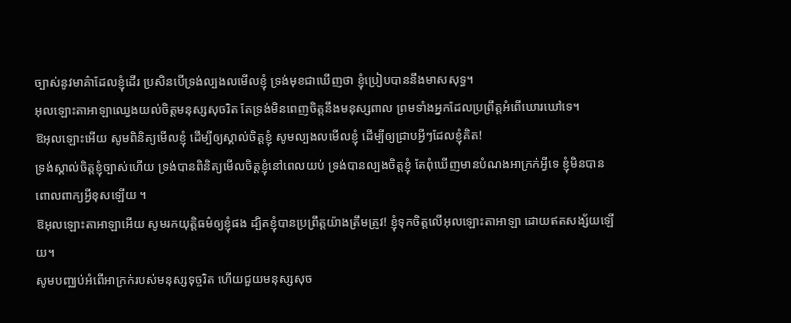ច្បាស់នូវមាគ៌ាដែលខ្ញុំដើរ ប្រសិនបើទ្រង់ល្បងលមើលខ្ញុំ ទ្រង់មុខជាឃើញថា ខ្ញុំប្រៀបបាននឹងមាសសុទ្ធ។
អុលឡោះតាអាឡាឈ្វេងយល់ចិត្តមនុស្សសុចរិត តែទ្រង់មិនពេញចិត្តនឹងមនុស្សពាល ព្រមទាំងអ្នកដែលប្រព្រឹត្តអំពើឃោរឃៅទេ។
ឱអុលឡោះអើយ សូមពិនិត្យមើលខ្ញុំ ដើម្បីឲ្យស្គាល់ចិត្តខ្ញុំ សូមល្បងលមើលខ្ញុំ ដើម្បីឲ្យជ្រាបអ្វីៗដែលខ្ញុំគិត!
ទ្រង់ស្គាល់ចិត្តខ្ញុំច្បាស់ហើយ ទ្រង់បានពិនិត្យមើលចិត្តខ្ញុំនៅពេលយប់ ទ្រង់បានល្បងចិត្តខ្ញុំ តែពុំឃើញមានបំណងអាក្រក់អ្វីទេ ខ្ញុំមិនបានពោលពាក្យអ្វីខុសឡើយ ។
ឱអុលឡោះតាអាឡាអើយ សូមរកយុត្តិធម៌ឲ្យខ្ញុំផង ដ្បិតខ្ញុំបានប្រព្រឹត្តយ៉ាងត្រឹមត្រូវ! ខ្ញុំទុកចិត្តលើអុលឡោះតាអាឡា ដោយឥតសង្ស័យឡើយ។
សូមបញ្ឈប់អំពើអាក្រក់របស់មនុស្សទុច្ចរិត ហើយជួយមនុស្សសុច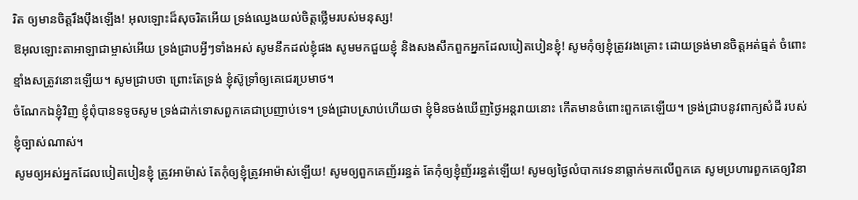រិត ឲ្យមានចិត្តរឹងប៉ឹងឡើង! អុលឡោះដ៏សុចរិតអើយ ទ្រង់ឈ្វេងយល់ចិត្តថ្លើមរបស់មនុស្ស!
ឱអុលឡោះតាអាឡាជាម្ចាស់អើយ ទ្រង់ជ្រាបអ្វីៗទាំងអស់ សូមនឹកដល់ខ្ញុំផង សូមមកជួយខ្ញុំ និងសងសឹកពួកអ្នកដែលបៀតបៀនខ្ញុំ! សូមកុំឲ្យខ្ញុំត្រូវរងគ្រោះ ដោយទ្រង់មានចិត្តអត់ធ្មត់ ចំពោះខ្មាំងសត្រូវនោះឡើយ។ សូមជ្រាបថា ព្រោះតែទ្រង់ ខ្ញុំស៊ូទ្រាំឲ្យគេជេរប្រមាថ។
ចំណែកឯខ្ញុំវិញ ខ្ញុំពុំបានទទូចសូម ទ្រង់ដាក់ទោសពួកគេជាប្រញាប់ទេ។ ទ្រង់ជ្រាបស្រាប់ហើយថា ខ្ញុំមិនចង់ឃើញថ្ងៃអន្តរាយនោះ កើតមានចំពោះពួកគេឡើយ។ ទ្រង់ជ្រាបនូវពាក្យសំដី របស់ខ្ញុំច្បាស់ណាស់។
សូមឲ្យអស់អ្នកដែលបៀតបៀនខ្ញុំ ត្រូវអាម៉ាស់ តែកុំឲ្យខ្ញុំត្រូវអាម៉ាស់ឡើយ! សូមឲ្យពួកគេញ័ររន្ធត់ តែកុំឲ្យខ្ញុំញ័ររន្ធត់ឡើយ! សូមឲ្យថ្ងៃលំបាកវេទនាធ្លាក់មកលើពួកគេ សូមប្រហារពួកគេឲ្យវិនា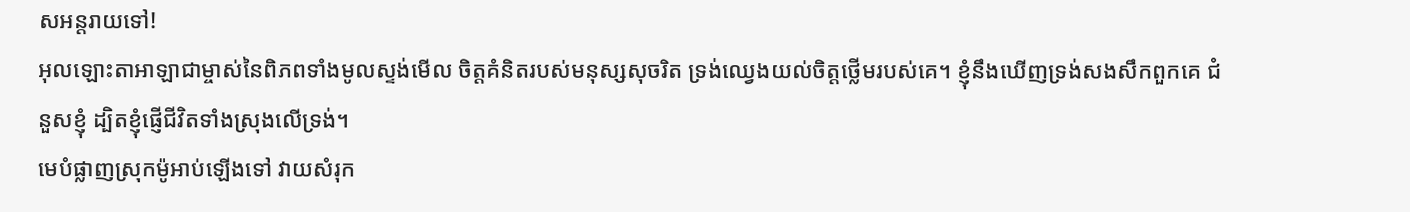សអន្តរាយទៅ!
អុលឡោះតាអាឡាជាម្ចាស់នៃពិភពទាំងមូលស្ទង់មើល ចិត្តគំនិតរបស់មនុស្សសុចរិត ទ្រង់ឈ្វេងយល់ចិត្តថ្លើមរបស់គេ។ ខ្ញុំនឹងឃើញទ្រង់សងសឹកពួកគេ ជំនួសខ្ញុំ ដ្បិតខ្ញុំផ្ញើជីវិតទាំងស្រុងលើទ្រង់។
មេបំផ្លាញស្រុកម៉ូអាប់ឡើងទៅ វាយសំរុក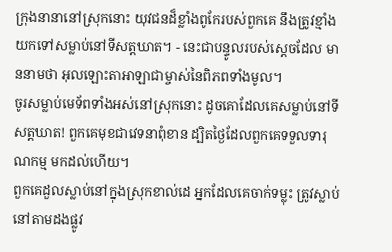ក្រុងនានានៅស្រុកនោះ យុវជនដ៏ខ្លាំងពូកែរបស់ពួកគេ នឹងត្រូវខ្មាំងយកទៅសម្លាប់នៅទីសត្តឃាត។ - នេះជាបន្ទូលរបស់ស្តេចដែល មាននាមថា អុលឡោះតាអាឡាជាម្ចាស់នៃពិភពទាំងមូល។
ចូរសម្លាប់មេទ័ពទាំងអស់នៅស្រុកនោះ ដូចគោដែលគេសម្លាប់នៅទីសត្តឃាត! ពួកគេមុខជាវេទនាពុំខាន ដ្បិតថ្ងៃដែលពួកគេទទួលទារុណកម្ម មកដល់ហើយ។
ពួកគេដួលស្លាប់នៅក្នុងស្រុកខាល់ដេ អ្នកដែលគេចាក់ទម្លុះ ត្រូវស្លាប់នៅតាមដងផ្លូវ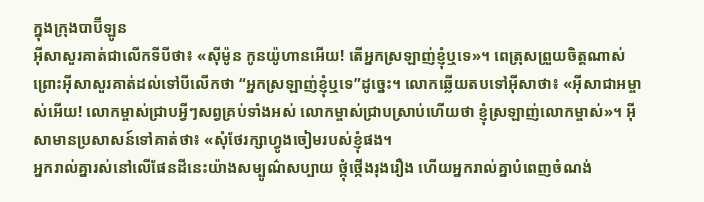ក្នុងក្រុងបាប៊ីឡូន
អ៊ីសាសួរគាត់ជាលើកទីបីថា៖ «ស៊ីម៉ូន កូនយ៉ូហានអើយ! តើអ្នកស្រឡាញ់ខ្ញុំឬទេ»។ ពេត្រុសព្រួយចិត្ដណាស់ ព្រោះអ៊ីសាសួរគាត់ដល់ទៅបីលើកថា “អ្នកស្រឡាញ់ខ្ញុំឬទេ”ដូច្នេះ។ លោកឆ្លើយតបទៅអ៊ីសាថា៖ «អ៊ីសាជាអម្ចាស់អើយ! លោកម្ចាស់ជ្រាបអ្វីៗសព្វគ្រប់ទាំងអស់ លោកម្ចាស់ជ្រាបស្រាប់ហើយថា ខ្ញុំស្រឡាញ់លោកម្ចាស់»។ អ៊ីសាមានប្រសាសន៍ទៅគាត់ថា៖ «សុំថែរក្សាហ្វូងចៀមរបស់ខ្ញុំផង។
អ្នករាល់គ្នារស់នៅលើផែនដីនេះយ៉ាងសម្បូណ៌សប្បាយ ថ្កុំថ្កើងរុងរឿង ហើយអ្នករាល់គ្នាបំពេញចំណង់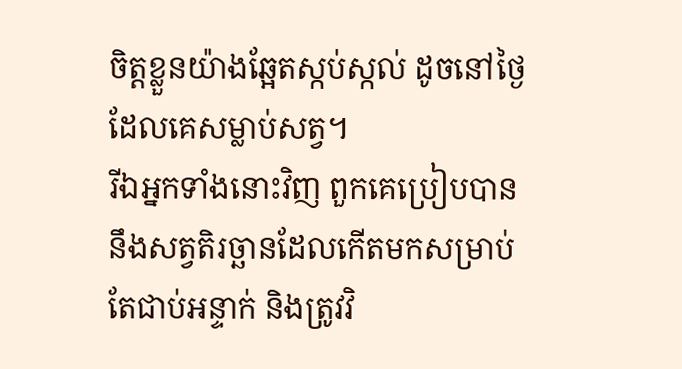ចិត្ដខ្លួនយ៉ាងឆ្អែតស្កប់ស្កល់ ដូចនៅថ្ងៃដែលគេសម្លាប់សត្វ។
រីឯអ្នកទាំងនោះវិញ ពួកគេប្រៀបបាននឹងសត្វតិរច្ឆានដែលកើតមកសម្រាប់តែជាប់អន្ទាក់ និងត្រូវវិ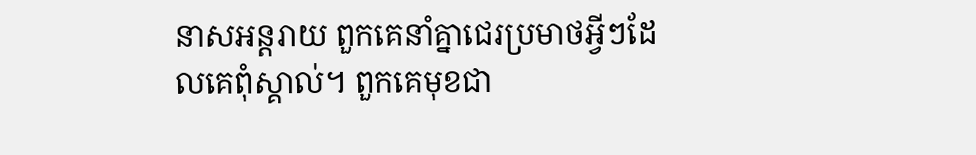នាសអន្ដរាយ ពួកគេនាំគ្នាជេរប្រមាថអ្វីៗដែលគេពុំស្គាល់។ ពួកគេមុខជា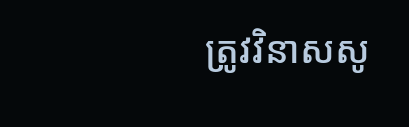ត្រូវវិនាសសូ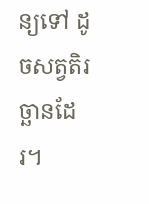ន្យទៅ ដូចសត្វតិរច្ឆានដែរ។